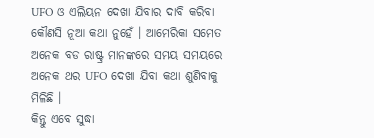UFO ଓ ଏଲିୟନ ଦେଖା ଯିବାର ଦାବି କରିବା କୌଣସି ନୂଆ କଥା ନୁହେଁ । ଆମେରିକା ସମେତ ଅନେକ ବଡ ରାଷ୍ଟ୍ର ମାନଙ୍କରେ ସମୟ ସମୟରେ ଅନେକ ଥର UFO ଦେଖା ଯିବା କଥା ଶୁଣିବାକୁ ମିଳିଛି ।
କିନ୍ତୁ ଏବେ ସୁଦ୍ଧା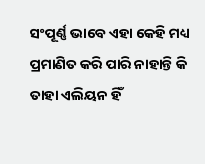ସଂପୂର୍ଣ୍ଣ ଭାବେ ଏହା କେହି ମଧ୍ୟ ପ୍ରମାଣିତ କରି ପାରି ନାହାନ୍ତି କି ତାହା ଏଲିୟନ ହିଁ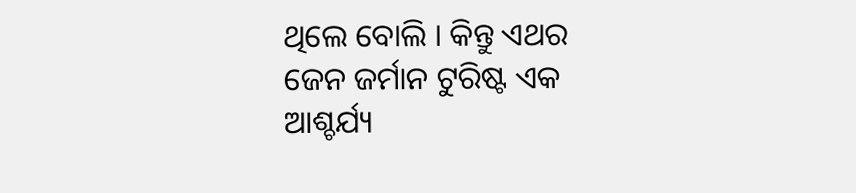ଥିଲେ ବୋଲି । କିନ୍ତୁ ଏଥର ଜେନ ଜର୍ମାନ ଟୁରିଷ୍ଟ ଏକ ଆଶ୍ଚର୍ଯ୍ୟ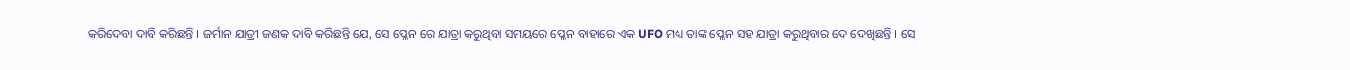କରିଦେବା ଦାବି କରିଛନ୍ତି । ଜର୍ମାନ ଯାତ୍ରୀ ଜଣକ ଦାବି କରିଛନ୍ତି ଯେ, ସେ ପ୍ଳେନ ରେ ଯାତ୍ରା କରୁଥିବା ସମୟରେ ପ୍ଳେନ ବାହାରେ ଏକ UFO ମଧ୍ୟ ତାଙ୍କ ପ୍ଳେନ ସହ ଯାତ୍ରା କରୁଥିବାର ଦେ ଦେଖିଛନ୍ତି । ସେ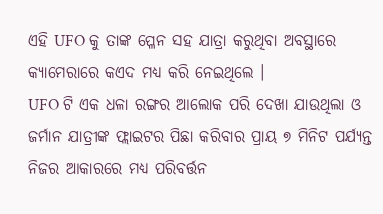ଏହି UFO କୁ ତାଙ୍କ ପ୍ଳେନ ସହ ଯାତ୍ରା କରୁଥିବା ଅବସ୍ଥାରେ କ୍ୟାମେରାରେ କଏଦ ମଧ୍ୟ କରି ନେଇଥିଲେ ।
UFO ଟି ଏକ ଧଳା ରଙ୍ଗର ଆଲୋକ ପରି ଦେଖା ଯାଉଥିଲା ଓ ଜର୍ମାନ ଯାତ୍ରୀଙ୍କ ଫ୍ଲାଇଟର ପିଛା କରିବାର ପ୍ରାୟ ୭ ମିନିଟ ପର୍ଯ୍ୟନ୍ତ ନିଜର ଆକାରରେ ମଧ୍ୟ ପରିବର୍ତ୍ତନ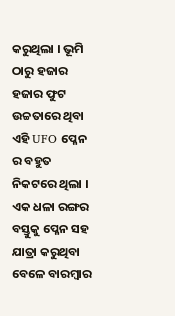କରୁଥିଲା । ଭୂମି ଠାରୁ ହଜାର ହଜାର ଫୁଟ ଉଚ୍ଚତାରେ ଥିବା ଏହି UFO ପ୍ଳେନ ର ବହୁତ ନିକଟରେ ଥିଲା । ଏକ ଧଳା ରଙ୍ଗର ବସ୍ତୁକୁ ପ୍ଳେନ ସହ ଯାତ୍ରା କରୁଥିବା ବେଳେ ବାରମ୍ବାର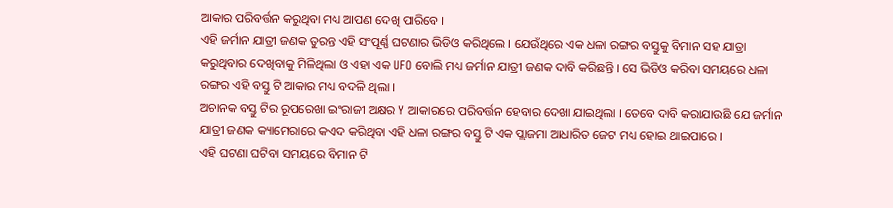ଆକାର ପରିବର୍ତ୍ତନ କରୁଥିବା ମଧ୍ୟ ଆପଣ ଦେଖି ପାରିବେ ।
ଏହି ଜର୍ମାନ ଯାତ୍ରୀ ଜଣକ ତୁରନ୍ତ ଏହି ସଂପୂର୍ଣ୍ଣ ଘଟଣାର ଭିଡିଓ କରିଥିଲେ । ଯେଉଁଥିରେ ଏକ ଧଳା ରଙ୍ଗର ବସ୍ତୁକୁ ବିମାନ ସହ ଯାତ୍ରା କରୁଥିବାର ଦେଖିବାକୁ ମିଳିଥିଲା ଓ ଏହା ଏକ UFO ବୋଲି ମଧ୍ୟ ଜର୍ମାନ ଯାତ୍ରୀ ଜଣକ ଦାବି କରିଛନ୍ତି । ସେ ଭିଡିଓ କରିବା ସମୟରେ ଧଳା ରଙ୍ଗର ଏହି ବସ୍ତୁ ଟି ଆକାର ମଧ୍ୟ ବଦଳି ଥିଲା ।
ଅଚାନକ ବସ୍ତୁ ଟିର ରୂପରେଖା ଇଂରାଜୀ ଅକ୍ଷର Y ଆକାରରେ ପରିବର୍ତ୍ତନ ହେବାର ଦେଖା ଯାଇଥିଲା । ତେବେ ଦାବି କରାଯାଉଛି ଯେ ଜର୍ମାନ ଯାତ୍ରୀ ଜଣକ କ୍ୟାମେରାରେ କଏଦ କରିଥିବା ଏହି ଧଳା ରଙ୍ଗର ବସ୍ତୁ ଟି ଏକ ପ୍ଲାଜମା ଆଧାରିତ ଜେଟ ମଧ୍ୟ ହୋଇ ଥାଇପାରେ ।
ଏହି ଘଟଣା ଘଟିବା ସମୟରେ ବିମାନ ଟି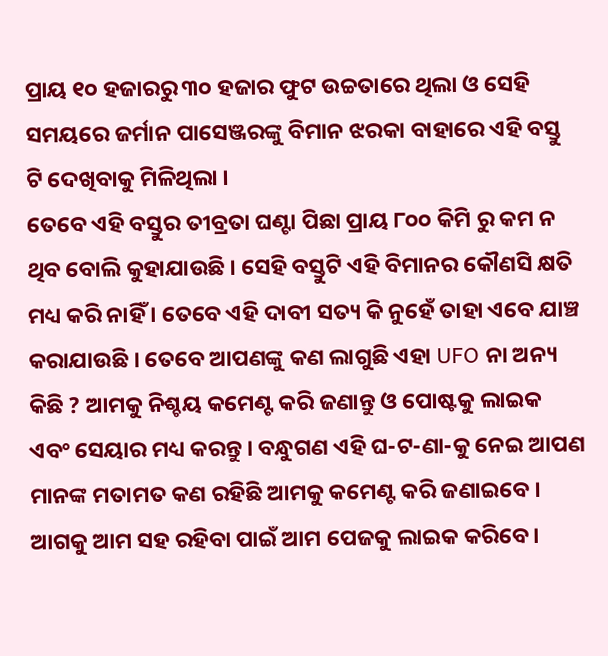ପ୍ରାୟ ୧୦ ହଜାରରୁ ୩୦ ହଜାର ଫୁଟ ଉଚ୍ଚତାରେ ଥିଲା ଓ ସେହି ସମୟରେ ଜର୍ମାନ ପାସେଞ୍ଜରଙ୍କୁ ବିମାନ ଝରକା ବାହାରେ ଏହି ବସ୍ତୁ ଟି ଦେଖିବାକୁ ମିଳିଥିଲା ।
ତେବେ ଏହି ବସ୍ତୁର ତୀବ୍ରତା ଘଣ୍ଟା ପିଛା ପ୍ରାୟ ୮୦୦ କିମି ରୁ କମ ନ ଥିବ ବୋଲି କୁହାଯାଉଛି । ସେହି ବସ୍ତୁଟି ଏହି ବିମାନର କୌଣସି କ୍ଷତି ମଧ୍ୟ କରି ନାହିଁ । ତେବେ ଏହି ଦାବୀ ସତ୍ୟ କି ନୁହେଁ ତାହା ଏବେ ଯାଞ୍ଚ କରାଯାଉଛି । ତେବେ ଆପଣଙ୍କୁ କଣ ଲାଗୁଛି ଏହା UFO ନା ଅନ୍ୟ କିଛି ? ଆମକୁ ନିଶ୍ଚୟ କମେଣ୍ଟ କରି ଜଣାନ୍ତୁ ଓ ପୋଷ୍ଟକୁ ଲାଇକ ଏବଂ ସେୟାର ମଧ୍ୟ କରନ୍ତୁ । ବନ୍ଧୁଗଣ ଏହି ଘ-ଟ-ଣା-କୁ ନେଇ ଆପଣ ମାନଙ୍କ ମତାମତ କଣ ରହିଛି ଆମକୁ କମେଣ୍ଟ କରି ଜଣାଇବେ । ଆଗକୁ ଆମ ସହ ରହିବା ପାଇଁ ଆମ ପେଜକୁ ଲାଇକ କରିବେ ।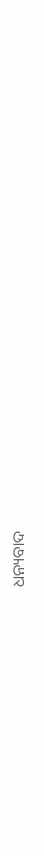ଧନ୍ୟବାଦ